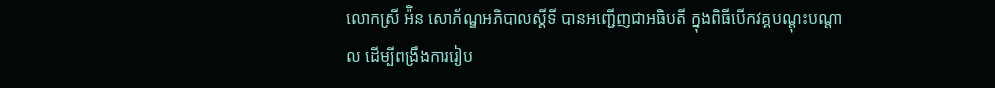លោកស្រី អ៉ិន សោភ័ណ្ឌអភិបាលស្ដីទី បានអញ្ជើញជាអធិបតី ក្នុងពិធីបើកវគ្គបណ្តុះបណ្តាល ដើម្បីពង្រឹងការរៀប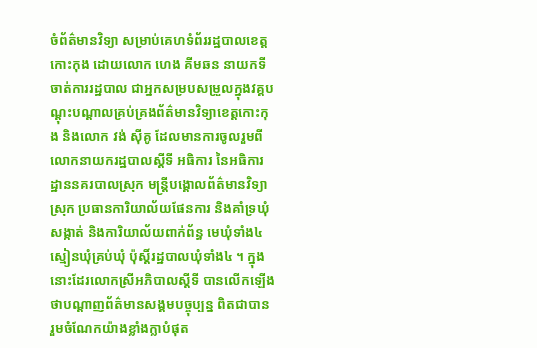ចំព័ត៌មានវិទ្យា សម្រាប់គេហទំព័ររដ្ឋបាលខេត្តកោះកុង ដោយលោក ហេង គីមឆន នាយកទីចាត់ការរដ្ឋបាល ជាអ្នកសម្របសម្រួលក្នុងវគ្គបណ្តុះបណ្តាលគ្រប់គ្រងព័ត៌មានវិទ្យាខេត្តកោះកុង និងលោក វង់ ស៊ីគូ ដែលមានការចូលរួមពី លោកនាយករដ្ឋបាលស្ដីទី អធិការ នៃអធិការដ្ឋាននគរបាលស្រុក មន្រ្តីបង្គោលព័ត៌មានវិទ្យាស្រុក ប្រធានការិយាល័យផែនការ និងគាំទ្រឃុំ សង្កាត់ និងការិយាល័យពាក់ព័ន្ធ មេឃុំទាំង៤ ស្មៀនឃុំគ្រប់ឃុំ ប៉ុស្តិ៍រដ្ឋបាលឃុំទាំង៤ ។ ក្នុងនោះដែរលោកស្រីអភិបាលស្ដីទី បានលើកឡើងថាបណ្តាញព័ត៌មានសង្គមបច្ចុប្បន្ន ពិតជាបាន រួមចំណែកយ៉ាងខ្លាំងក្លាបំផុត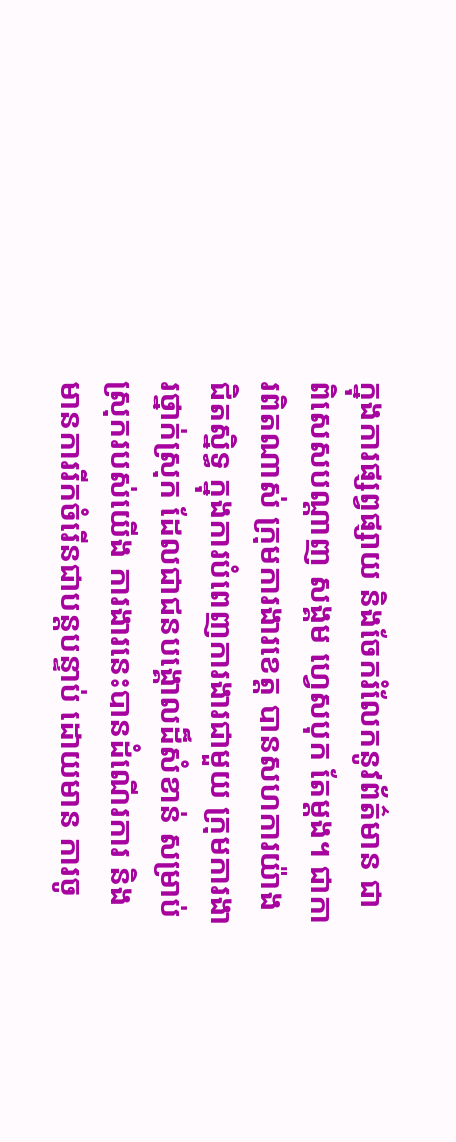ក្នុងការផ្សព្វផ្សាយ និងចែករំលែកនូវព័ត៌មាន ជាពិសេសបណ្តាញ សង្គម ហ្វេសបុក តែម្តង។ ជាការពិតណាស់ ក្រុមការងារខេត្ត បានសហការយ៉ាងជិតស្និទ្ធ ក្នុងការបំពេញការងារជាមួយ ក្រុមការងារថ្នាក់ស្រុក ដែលជាជនបង្គោលដ៏សំខាន់ សម្រាប់ស្រុករបស់យើង ការងារនេះបានដំណើរការ និងមានការរីកចំរើនជាបន្តបន្ទាប់ ដោយមាន ការចូ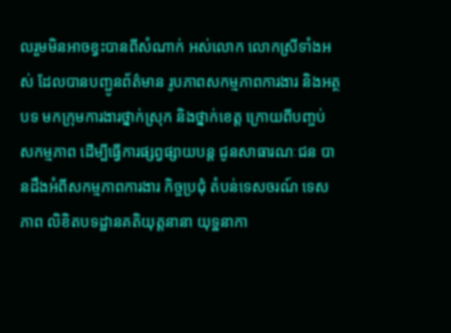លរួមមិនអាចខ្វះបានពីសំណាក់ អស់លោក លោកស្រីទាំងអស់ ដែលបានបញ្ជូនព័ត៌មាន រូបភាពសកម្មភាពការងារ និងអត្ថបទ មកក្រុមការងារថ្នាក់ស្រុក និងថ្នាក់ខេត្ត ក្រោយពីបញ្ចប់ សកម្មភាព ដើម្បីធ្វើការផ្សព្វផ្សាយបន្ត ជូនសាធារណៈជន បានដឹងអំពីសកម្មភាពការងារ កិច្ចប្រជុំ តំបន់ទេសចរណ៍ ទេសភាព លិខិតបទដ្ឋានគតិយុត្តនានា យុទ្ឋនាកា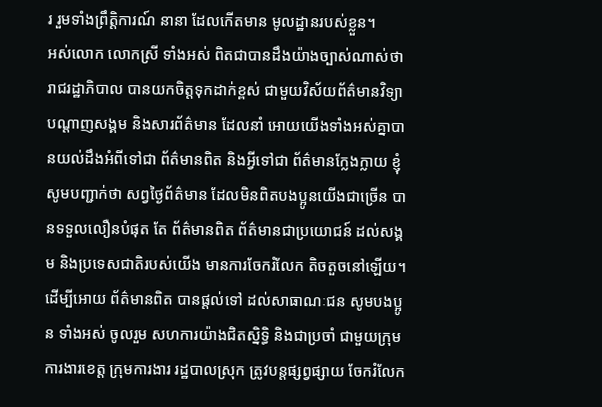រ រួមទាំងព្រឹត្តិការណ៍ នានា ដែលកើតមាន មូលដ្ឋានរបស់ខ្លួន។
អស់លោក លោកស្រី ទាំងអស់ ពិតជាបានដឹងយ៉ាងច្បាស់ណាស់ថា រាជរដ្ឋាភិបាល បានយកចិត្តទុកដាក់ខ្ពស់ ជាមួយវិស័យព័ត៌មានវិទ្យា បណ្តាញសង្គម និងសារព័ត៌មាន ដែលនាំ អោយយើងទាំងអស់គ្នាបានយល់ដឹងអំពីទៅជា ព័ត៌មានពិត និងអ្វីទៅជា ព័ត៌មានក្លែងក្លាយ ខ្ញុំសូមបញ្ជាក់ថា សព្វថ្ងៃព័ត៌មាន ដែលមិនពិតបងប្អូនយើងជាច្រើន បានទទួលលឿនបំផុត តែ ព័ត៌មានពិត ព័ត៌មានជាប្រយោជន៍ ដល់សង្គម និងប្រទេសជាតិរបស់យើង មានការចែករំលែក តិចតួចនៅឡើយ។ ដើម្បីអោយ ព័ត៌មានពិត បានផ្តល់ទៅ ដល់សាធាណៈជន សូមបងប្អូន ទាំងអស់ ចូលរួម សហការយ៉ាងជិតស្និទ្ធិ និងជាប្រចាំ ជាមួយក្រុមការងារខេត្ត ក្រុមការងារ រដ្ឋបាលស្រុក ត្រូវបន្តផ្សព្វផ្សាយ ចែករំលែក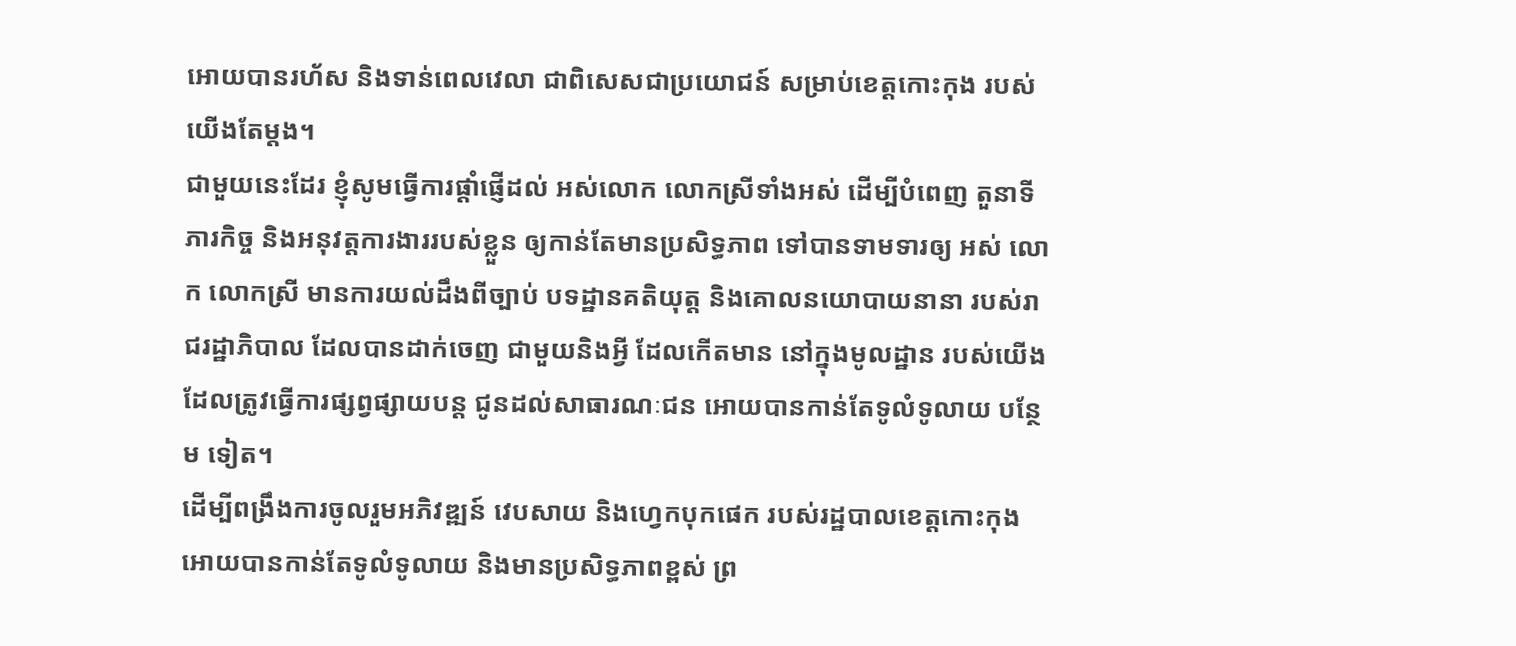អោយបានរហ័ស និងទាន់ពេលវេលា ជាពិសេសជាប្រយោជន៍ សម្រាប់ខេត្តកោះកុង របស់យើងតែម្តង។
ជាមួយនេះដែរ ខ្ញុំសូមធ្វើការផ្តាំផ្ញើដល់ អស់លោក លោកស្រីទាំងអស់ ដើម្បីបំពេញ តួនាទី ភារកិច្ច និងអនុវត្តការងាររបស់ខ្លួន ឲ្យកាន់តែមានប្រសិទ្ធភាព ទៅបានទាមទារឲ្យ អស់ លោក លោកស្រី មានការយល់ដឹងពីច្បាប់ បទដ្ឋានគតិយុត្ត និងគោលនយោបាយនានា របស់រាជរដ្ឋាភិបាល ដែលបានដាក់ចេញ ជាមួយនិងអ្វី ដែលកើតមាន នៅក្នុងមូលដ្ឋាន របស់យើង ដែលត្រូវធ្វើការផ្សព្វផ្សាយបន្ត ជូនដល់សាធារណៈជន អោយបានកាន់តែទូលំទូលាយ បន្ថែម ទៀត។
ដើម្បីពង្រឹងការចូលរួមអភិវឌ្ឍន៍ វេបសាយ និងហ្វេកបុកផេក របស់រដ្ឋបាលខេត្តកោះកុង អោយបានកាន់តែទូលំទូលាយ និងមានប្រសិទ្ធភាពខ្ពស់ ព្រ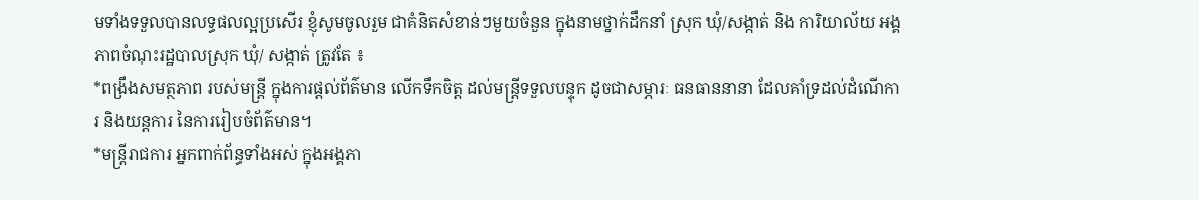មទាំងទទួលបានលទ្ធផលល្អប្រសើរ ខ្ញុំសូមចូលរួម ជាគំនិតសំខាន់ៗមួយចំនួន ក្នុងនាមថ្នាក់ដឹកនាំ ស្រុក ឃុំ/សង្កាត់ និង ការិយាល័យ អង្គភាពចំណុះរដ្ឋបាលស្រុក ឃុំ/ សង្កាត់ ត្រូវតែ ៖
*ពង្រឹងសមត្ថភាព របស់មន្ត្រី ក្នុងការផ្តល់ព័ត៌មាន លើកទឹកចិត្ត ដល់មន្ត្រីទទួលបន្ទុក ដូចជាសម្ភារៈ ធនធាននានា ដែលគាំទ្រដល់ដំណើការ និងយន្តការ នៃការរៀបចំព័ត៌មាន។
*មន្តី្ររាជការ អ្នកពាក់ព័ន្ធទាំងអស់ ក្នុងអង្គភា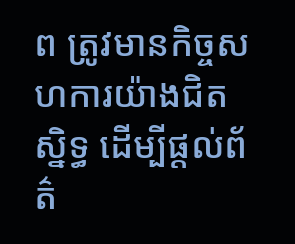ព ត្រូវមានកិច្ចសហការយ៉ាងជិតស្និទ្ធ ដើម្បីផ្តល់ព័ត៌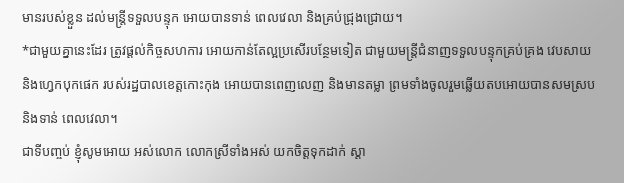មានរបស់ខ្លួន ដល់មន្ត្រីទទួលបន្ទុក អោយបានទាន់ ពេលវេលា និងគ្រប់ជ្រុងជ្រោយ។
*ជាមួយគ្នានេះដែរ ត្រូវផ្តល់កិច្ចសហការ អោយកាន់តែល្អប្រសើរបន្ថែមទៀត ជាមួយមន្ត្រីជំនាញទទួលបន្ទុកគ្រប់គ្រង វេបសាយ និងហ្វេកបុកផេក របស់រដ្ឋបាលខេត្តកោះកុង អោយបានពេញលេញ និងមានតម្លា ព្រមទាំងចូលរួមឆ្លើយតបអោយបានសមស្រប និងទាន់ ពេលវេលា។
ជាទីបញ្ចប់ ខ្ញុំសូមអោយ អស់លោក លោកស្រីទាំងអស់ យកចិត្តទុកដាក់ ស្តា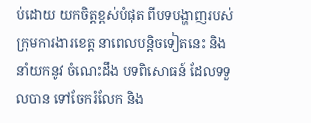ប់ដោយ យកចិត្តខ្ពស់បំផុត ពីបទបង្ហាញរបស់ក្រុមការងារខេត្ត នាពេលបន្តិចទៀតនេះ និងនាំយកនូវ ចំណេះដឹង បទពិសោធន៍ ដែលទទួលបាន ទៅចែករំលែក និង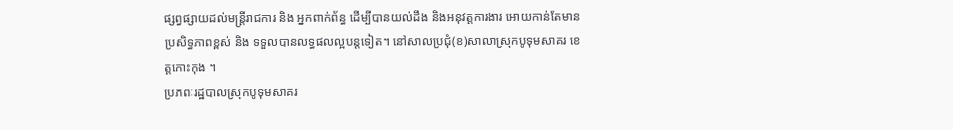ផ្សព្វផ្សាយដល់មន្ត្រីរាជការ និង អ្នកពាក់ព័ន្ធ ដើម្បីបានយល់ដឹង និងអនុវត្តការងារ អោយកាន់តែមានប្រសិទ្ធភាពខ្ពស់ និង ទទួលបានលទ្ធផលល្អបន្តទៀត។ នៅសាលប្រជុំ(ខ)សាលាស្រុកបូទុមសាគរ ខេត្តកោះកុង ។
ប្រភពៈរដ្ឋបាលស្រុកបូទុមសាគរ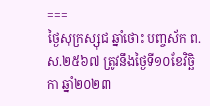===
ថ្ងៃសុក្រស្សុជ ឆ្នាំថោះ បញ្ចស័ក ព.ស.២៥៦៧ ត្រូវនឹងថ្ងៃទី១០ខែវិច្ឆិកា ឆ្នាំ២០២៣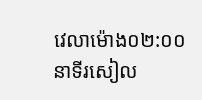វេលាម៉ោង០២:០០នាទីរសៀល